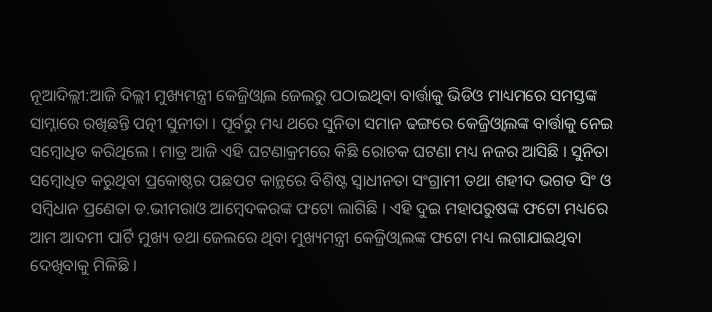ନୂଆଦିଲ୍ଲୀ:ଆଜି ଦିଲ୍ଲୀ ମୁଖ୍ୟମନ୍ତ୍ରୀ କେଜ୍ରିଓ୍ବାଲ ଜେଲରୁ ପଠାଇଥିବା ବାର୍ତ୍ତାକୁ ଭିଡିଓ ମାଧ୍ୟମରେ ସମସ୍ତଙ୍କ ସାମ୍ନାରେ ରଖିଛନ୍ତି ପତ୍ନୀ ସୁନୀତା । ପୂର୍ବରୁ ମଧ୍ୟ ଥରେ ସୁନିତା ସମାନ ଢଙ୍ଗରେ କେଜ୍ରିଓ୍ବାଲଙ୍କ ବାର୍ତ୍ତାକୁ ନେଇ ସମ୍ବୋଧିତ କରିଥିଲେ । ମାତ୍ର ଆଜି ଏହି ଘଟଣାକ୍ରମରେ କିଛି ରୋଚକ ଘଟଣା ମଧ୍ୟ ନଜର ଆସିଛି । ସୁନିତା ସମ୍ବୋଧିତ କରୁଥିବା ପ୍ରକୋଷ୍ଠର ପଛପଟ କାନ୍ଥରେ ବିଶିଷ୍ଟ ସ୍ବାଧୀନତା ସଂଗ୍ରାମୀ ତଥା ଶହୀଦ ଭଗତ ସିଂ ଓ ସମ୍ବିଧାନ ପ୍ରଣେତା ଡ.ଭୀମରାଓ ଆମ୍ବେଦକରଙ୍କ ଫଟୋ ଲାଗିଛି । ଏହି ଦୁଇ ମହାପରୁଷଙ୍କ ଫଟୋ ମଧ୍ୟରେ ଆମ ଆଦମୀ ପାର୍ଟି ମୁଖ୍ୟ ତଥା ଜେଲରେ ଥିବା ମୁଖ୍ୟମନ୍ତ୍ରୀ କେଜ୍ରିଓ୍ବାଲଙ୍କ ଫଟୋ ମଧ୍ୟ ଲଗାଯାଇଥିବା ଦେଖିବାକୁ ମିଳିଛି ।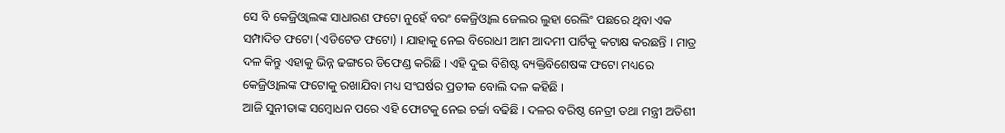ସେ ବି କେଜ୍ରିଓ୍ବାଲଙ୍କ ସାଧାରଣ ଫଟୋ ନୁହେଁ ବରଂ କେଜ୍ରିଓ୍ବାଲ ଜେଲର ଲୁହା ରେଲିଂ ପଛରେ ଥିବା ଏକ ସମ୍ପାଦିତ ଫଟୋ (ଏଡିଟେଡ ଫଟୋ) । ଯାହାକୁ ନେଇ ବିରୋଧୀ ଆମ ଆଦମୀ ପାର୍ଟିକୁ କଟାକ୍ଷ କରଛନ୍ତି । ମାତ୍ର ଦଳ କିନ୍ତୁ ଏହାକୁ ଭିନ୍ନ ଢଙ୍ଗରେ ଡିଫେଣ୍ଡ କରିଛି । ଏହି ଦୁଇ ବିଶିଷ୍ଟ ବ୍ୟକ୍ତିବିଶେଷଙ୍କ ଫଟୋ ମଧ୍ୟରେ କେଜ୍ରିଓ୍ବାଲଙ୍କ ଫଟୋକୁ ରଖାଯିବା ମଧ୍ୟ ସଂଘର୍ଷର ପ୍ରତୀକ ବୋଲି ଦଳ କହିଛି ।
ଆଜି ସୁନୀତାଙ୍କ ସମ୍ବୋଧନ ପରେ ଏହି ଫୋଟକୁ ନେଇ ଚର୍ଚ୍ଚା ବଢିଛି । ଦଳର ବରିଷ୍ଠ ନେତ୍ରୀ ତଥା ମନ୍ତ୍ରୀ ଅତିଶୀ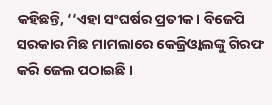କହିଛନ୍ତି, ‘‘ଏହା ସଂଘର୍ଷର ପ୍ରତୀକ । ବିଜେପି ସରକାର ମିଛ ମାମଲାରେ କେଜ୍ରିଓ୍ବାଲଙ୍କୁ ଗିରଫ କରି ଜେଲ ପଠାଇଛି ।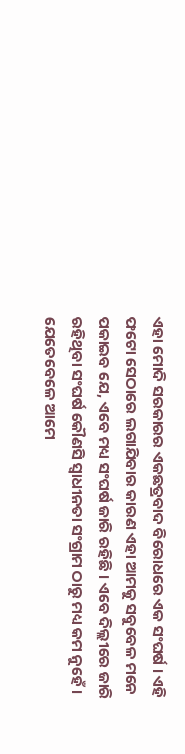ଏହା ମୋଦି ସରକାରର ଏକଛତ୍ରବାଦ ବିରୋଧରେ ଏକ ସଂଘର୍ଷ । ଏହି ଫଟୋ ସେଠାରେ ଲଗାଯିବାର କାରଣ ଏହା ଆମକୁ ସବୁବେଳ ମନେ ପକାଇବ ଯେ, ଏବେ ମଧ୍ୟ ସଂଘର୍ଷ ଜାରି ରହିଛି । ଏବେ ଦିଲ୍ଲୀରେ ଜାରି ରହିଥିବା ସଂଘର୍ଷ କୌଣସି ସ୍ବାଧୀନତା ସଂଗ୍ରାମ ଠାରୁ ମଧ୍ୟ କମ ନୁହେଁ । ଯେତେବେଳେ ଆମେ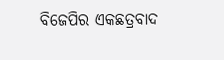ବିଜେପିର ଏକଛତ୍ରବାଦ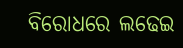ବିରୋଧରେ ଲଢେଇ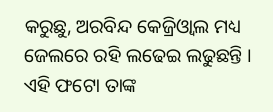କରୁଛୁ, ଅରବିନ୍ଦ କେଜ୍ରିଓ୍ବାଲ ମଧ୍ୟ ଜେଲରେ ରହି ଲଢେଇ ଲଢୁଛନ୍ତି । ଏହି ଫଟୋ ତାଙ୍କ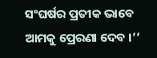ସଂଘର୍ଷର ପ୍ରତୀକ ଭାବେ ଆମକୁ ପ୍ରେରଣା ଦେବ ।’’